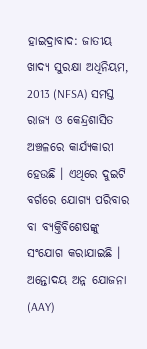ହାଇଦ୍ରାବାଦ: ଜାତୀୟ ଖାଦ୍ୟ ସୁରକ୍ଷା ଅଧିନିୟମ, 2013 (NFSA) ସମସ୍ତ ରାଜ୍ୟ ଓ କେନ୍ଦ୍ରଶାସିତ ଅଞ୍ଚଳରେ କାର୍ଯ୍ୟକାରୀ ହେଉଛି । ଏଥିରେ ଦୁଇଟି ବର୍ଗରେ ଯୋଗ୍ୟ ପରିବାର ବା ବ୍ୟକ୍ତିବିଶେଷଙ୍କୁ ସଂଯୋଗ କରାଯାଇଛି । ଅନ୍ତୋଦୟ ଅନ୍ନ ଯୋଜନା (AAY)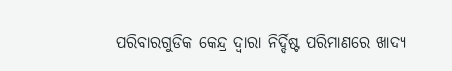ପରିବାରଗୁଡିକ କେନ୍ଦ୍ର ଦ୍ବାରା ନିର୍ଦ୍ଦିଷ୍ଟ ପରିମାଣରେ ଖାଦ୍ୟ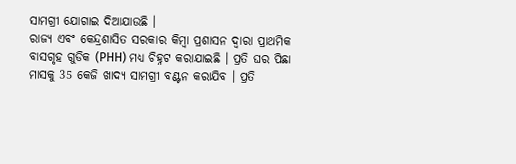ସାମଗ୍ରୀ ଯୋଗାଇ ଦିଆଯାଉଛି ।
ରାଜ୍ୟ ଏବଂ କେନ୍ଦ୍ରଶାସିତ ସରକାର କିମ୍ବା ପ୍ରଶାସନ ଦ୍ବାରା ପ୍ରାଥମିକ ବାସଗୃହ ଗୁଡିକ (PHH) ମଧ୍ୟ ଚିହ୍ନଟ କରାଯାଇଛି । ପ୍ରତି ଘର ପିଛା ମାସକୁ 35 କେଜି ଖାଦ୍ୟ ସାମଗ୍ରୀ ବଣ୍ଟନ କରାଯିବ । ପ୍ରତି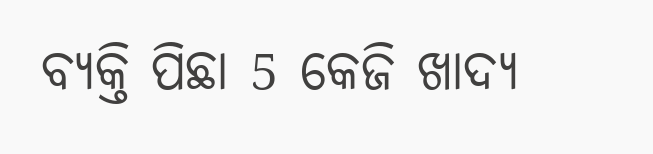ବ୍ୟକ୍ତି ପିଛା 5 କେଜି ଖାଦ୍ୟ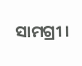ସାମଗ୍ରୀ ।